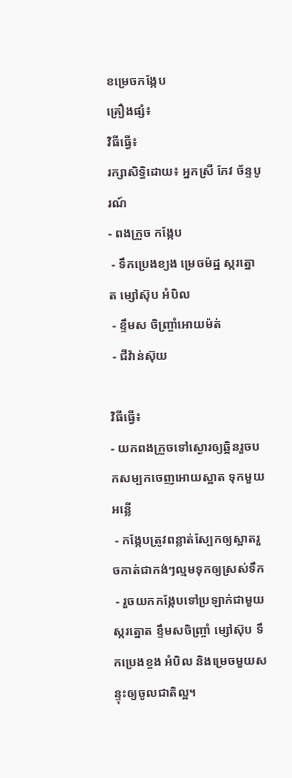ខម្រេចកង្កែប
គ្រឿងផ្សំ៖
វិធីធ្វើ៖
រក្សាសិទ្ធិដោយ៖ អ្នកស្រី កែវ ច័ន្ទបូរណ៍
- ពងក្រួច កង្កែប
 - ទឹកប្រេងខ្យង ម្រេចម៉ដ្ឋ ស្ករត្នោត ម្សៅស៊ុប អំបិល
 - ខ្ទឹមស ចិញ្ច្រាំអោយម៉ត់
 - ជីវ៉ាន់ស៊ុយ

វិធីធ្វើ៖
- យកពងក្រួចទៅស្ងោរឲ្យឆ្អិនរួចបកសម្បកចេញអោយស្អាត ទុកមួយអន្លើ
 - កង្កែបត្រូវពន្លាត់ស្បែកឲ្យស្អាតរួចកាត់ជាកង់ៗល្មមទុកឲ្យស្រស់ទឹក
 - រួចយកកង្កែបទៅប្រឡាក់ជាមួយស្ករត្នោត ខ្ទឹមសចិញ្ច្រាំ ម្សៅស៊ុប ទឹកប្រេងខ្ចង អំបិល និងម្រេចមួយសន្ទុះឲ្យចូលជាតិល្អ។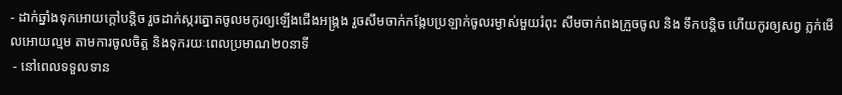- ដាក់ឆ្នាំងទុកអោយក្ដៅបន្តិច រួចដាក់ស្ករត្នោតចូលមកូរឲ្យឡើងជើងអង្ក្រង រួចសឹមចាក់កង្កែបប្រឡាក់ចូលរម្ងាស់មួយរំពុះ សឹមចាក់ពងក្រួចចូល និង ទឹកបន្តិច ហើយកូរឲ្យសព្វ ភ្លក់មើលអោយល្មម តាមការចូលចិត្ត និងទុករយៈពេលប្រមាណ២០នាទី
 - នៅពេលទទួលទាន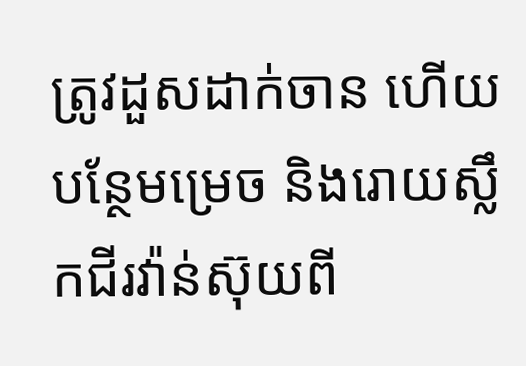ត្រូវដួសដាក់ចាន ហើយបន្ថែមម្រេច និងរោយស្លឹកជីរវ៉ាន់ស៊ុយពី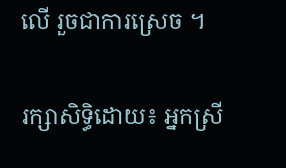លើ រួចជាការស្រេច ។

រក្សាសិទ្ធិដោយ៖ អ្នកស្រី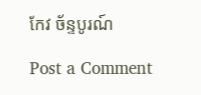កែវ ច័ន្ទបូរណ៍

Post a Comment